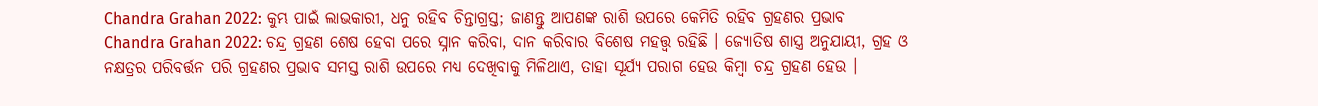Chandra Grahan 2022: କୁମ୍ଭ ପାଇଁ ଲାଭକାରୀ, ଧନୁ ରହିବ ଚିନ୍ତାଗ୍ରସ୍ତ; ଜାଣନ୍ତୁ ଆପଣଙ୍କ ରାଶି ଉପରେ କେମିତି ରହିବ ଗ୍ରହଣର ପ୍ରଭାବ
Chandra Grahan 2022: ଚନ୍ଦ୍ର ଗ୍ରହଣ ଶେଷ ହେବା ପରେ ସ୍ନାନ କରିବା, ଦାନ କରିବାର ବିଶେଷ ମହତ୍ତ୍ୱ ରହିଛି । ଜ୍ୟୋତିଷ ଶାସ୍ତ୍ର ଅନୁଯାୟୀ, ଗ୍ରହ ଓ ନକ୍ଷତ୍ରର ପରିବର୍ତ୍ତନ ପରି ଗ୍ରହଣର ପ୍ରଭାବ ସମସ୍ତ ରାଶି ଉପରେ ମଧ୍ୟ ଦେଖିବାକୁ ମିଳିଥାଏ, ତାହା ସୂର୍ଯ୍ୟ ପରାଗ ହେଉ କିମ୍ବା ଚନ୍ଦ୍ର ଗ୍ରହଣ ହେଉ ।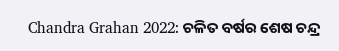Chandra Grahan 2022: ଚଳିତ ବର୍ଷର ଶେଷ ଚନ୍ଦ୍ର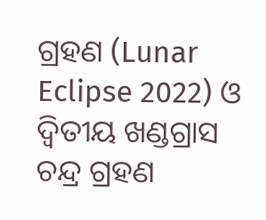ଗ୍ରହଣ (Lunar Eclipse 2022) ଓ ଦ୍ୱିତୀୟ ଖଣ୍ଡଗ୍ରାସ ଚନ୍ଦ୍ର ଗ୍ରହଣ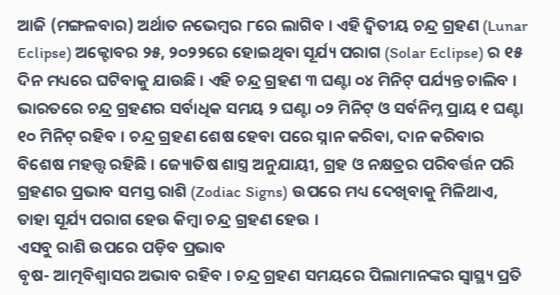ଆଜି (ମଙ୍ଗଳବାର) ଅର୍ଥାତ ନଭେମ୍ବର ୮ରେ ଲାଗିବ । ଏହି ଦ୍ୱିତୀୟ ଚନ୍ଦ୍ର ଗ୍ରହଣ (Lunar Eclipse) ଅକ୍ଟୋବର ୨୫, ୨୦୨୨ରେ ହୋଇଥିବା ସୂର୍ଯ୍ୟ ପରାଗ (Solar Eclipse) ର ୧୫ ଦିନ ମଧ୍ୟରେ ଘଟିବାକୁ ଯାଉଛି । ଏହି ଚନ୍ଦ୍ର ଗ୍ରହଣ ୩ ଘଣ୍ଟା ୦୪ ମିନିଟ୍ ପର୍ଯ୍ୟନ୍ତ ଚାଲିବ । ଭାରତରେ ଚନ୍ଦ୍ର ଗ୍ରହଣର ସର୍ବାଧିକ ସମୟ ୨ ଘଣ୍ଟା ୦୨ ମିନିଟ୍ ଓ ସର୍ବନିମ୍ନ ପ୍ରାୟ ୧ ଘଣ୍ଟା ୧୦ ମିନିଟ୍ ରହିବ । ଚନ୍ଦ୍ର ଗ୍ରହଣ ଶେଷ ହେବା ପରେ ସ୍ନାନ କରିବା, ଦାନ କରିବାର ବିଶେଷ ମହତ୍ତ୍ୱ ରହିଛି । ଜ୍ୟୋତିଷ ଶାସ୍ତ୍ର ଅନୁଯାୟୀ, ଗ୍ରହ ଓ ନକ୍ଷତ୍ରର ପରିବର୍ତ୍ତନ ପରି ଗ୍ରହଣର ପ୍ରଭାବ ସମସ୍ତ ରାଶି (Zodiac Signs) ଉପରେ ମଧ୍ୟ ଦେଖିବାକୁ ମିଳିଥାଏ, ତାହା ସୂର୍ଯ୍ୟ ପରାଗ ହେଉ କିମ୍ବା ଚନ୍ଦ୍ର ଗ୍ରହଣ ହେଉ ।
ଏସବୁ ରାଶି ଉପରେ ପଡ଼ିବ ପ୍ରଭାବ
ବୃଷ- ଆତ୍ମବିଶ୍ୱାସର ଅଭାବ ରହିବ । ଚନ୍ଦ୍ର ଗ୍ରହଣ ସମୟରେ ପିଲାମାନଙ୍କର ସ୍ୱାସ୍ଥ୍ୟ ପ୍ରତି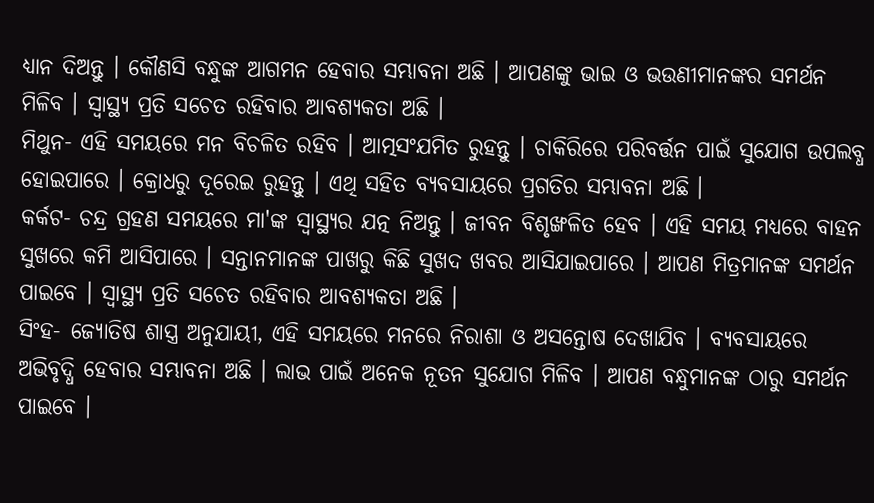ଧ୍ୟାନ ଦିଅନ୍ତୁ । କୌଣସି ବନ୍ଧୁଙ୍କ ଆଗମନ ହେବାର ସମ୍ଭାବନା ଅଛି । ଆପଣଙ୍କୁ ଭାଇ ଓ ଭଉଣୀମାନଙ୍କର ସମର୍ଥନ ମିଳିବ । ସ୍ୱାସ୍ଥ୍ୟ ପ୍ରତି ସଚେତ ରହିବାର ଆବଶ୍ୟକତା ଅଛି ।
ମିଥୁନ- ଏହି ସମୟରେ ମନ ବିଚଳିତ ରହିବ । ଆତ୍ମସଂଯମିତ ରୁହନ୍ତୁ । ଚାକିରିରେ ପରିବର୍ତ୍ତନ ପାଇଁ ସୁଯୋଗ ଉପଲବ୍ଧ ହୋଇପାରେ । କ୍ରୋଧରୁ ଦୂରେଇ ରୁହନ୍ତୁ । ଏଥି ସହିତ ବ୍ୟବସାୟରେ ପ୍ରଗତିର ସମ୍ଭାବନା ଅଛି ।
କର୍କଟ- ଚନ୍ଦ୍ର ଗ୍ରହଣ ସମୟରେ ମା'ଙ୍କ ସ୍ୱାସ୍ଥ୍ୟର ଯତ୍ନ ନିଅନ୍ତୁ । ଜୀବନ ବିଶୃଙ୍ଖଳିତ ହେବ । ଏହି ସମୟ ମଧ୍ୟରେ ବାହନ ସୁଖରେ କମି ଆସିପାରେ । ସନ୍ତାନମାନଙ୍କ ପାଖରୁ କିଛି ସୁଖଦ ଖବର ଆସିଯାଇପାରେ । ଆପଣ ମିତ୍ରମାନଙ୍କ ସମର୍ଥନ ପାଇବେ । ସ୍ୱାସ୍ଥ୍ୟ ପ୍ରତି ସଚେତ ରହିବାର ଆବଶ୍ୟକତା ଅଛି ।
ସିଂହ- ଜ୍ୟୋତିଷ ଶାସ୍ତ୍ର ଅନୁଯାୟୀ, ଏହି ସମୟରେ ମନରେ ନିରାଶା ଓ ଅସନ୍ତୋଷ ଦେଖାଯିବ । ବ୍ୟବସାୟରେ ଅଭିବୃଦ୍ଧି ହେବାର ସମ୍ଭାବନା ଅଛି । ଲାଭ ପାଇଁ ଅନେକ ନୂତନ ସୁଯୋଗ ମିଳିବ । ଆପଣ ବନ୍ଧୁମାନଙ୍କ ଠାରୁ ସମର୍ଥନ ପାଇବେ ।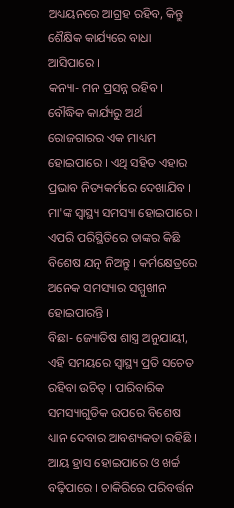ଅଧ୍ୟୟନରେ ଆଗ୍ରହ ରହିବ, କିନ୍ତୁ ଶୈକ୍ଷିକ କାର୍ଯ୍ୟରେ ବାଧା ଆସିପାରେ ।
କନ୍ୟା- ମନ ପ୍ରସନ୍ନ ରହିବ । ବୌଦ୍ଧିକ କାର୍ଯ୍ୟରୁ ଅର୍ଥ ରୋଜଗାରର ଏକ ମାଧ୍ୟମ ହୋଇପାରେ । ଏଥି ସହିତ ଏହାର ପ୍ରଭାବ ନିତ୍ୟକର୍ମରେ ଦେଖାଯିବ । ମା'ଙ୍କ ସ୍ୱାସ୍ଥ୍ୟ ସମସ୍ୟା ହୋଇପାରେ । ଏପରି ପରିସ୍ଥିତିରେ ତାଙ୍କର କିଛି ବିଶେଷ ଯତ୍ନ ନିଅନ୍ତୁ । କର୍ମକ୍ଷେତ୍ରରେ ଅନେକ ସମସ୍ୟାର ସମ୍ମୁଖୀନ ହୋଇପାରନ୍ତି ।
ବିଛା- ଜ୍ୟୋତିଷ ଶାସ୍ତ୍ର ଅନୁଯାୟୀ, ଏହି ସମୟରେ ସ୍ୱାସ୍ଥ୍ୟ ପ୍ରତି ସଚେତ ରହିବା ଉଚିତ୍ । ପାରିବାରିକ ସମସ୍ୟାଗୁଡିକ ଉପରେ ବିଶେଷ ଧ୍ୟାନ ଦେବାର ଆବଶ୍ୟକତା ରହିଛି । ଆୟ ହ୍ରାସ ହୋଇପାରେ ଓ ଖର୍ଚ୍ଚ ବଢ଼ିପାରେ । ଚାକିରିରେ ପରିବର୍ତ୍ତନ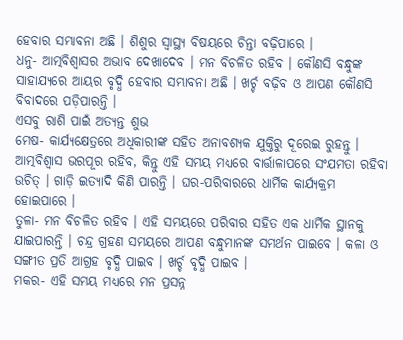ହେବାର ସମ୍ଭାବନା ଅଛି । ଶିଶୁର ସ୍ୱାସ୍ଥ୍ୟ ବିଷୟରେ ଚିନ୍ତା ବଢ଼ିପାରେ ।
ଧନୁ- ଆତ୍ମବିଶ୍ୱାସର ଅଭାବ ଦେଖାଦେବ । ମନ ବିଚଳିତ ରହିବ । କୌଣସି ବନ୍ଧୁଙ୍କ ସାହାଯ୍ୟରେ ଆୟର ବୃଦ୍ଧି ହେବାର ସମ୍ଭାବନା ଅଛି । ଖର୍ଚ୍ଚ ବଢ଼ିବ ଓ ଆପଣ କୌଣସି ବିବାଦରେ ପଡ଼ିପାରନ୍ତି ।
ଏସବୁ ରାଶି ପାଇଁ ଅତ୍ୟନ୍ତ ଶୁଭ
ମେଷ- କାର୍ଯ୍ୟକ୍ଷେତ୍ରରେ ଅଧିକାରୀଙ୍କ ସହିତ ଅନାବଶ୍ୟକ ଯୁକ୍ତିରୁ ଦୂରେଇ ରୁହନ୍ତୁ । ଆତ୍ମବିଶ୍ୱାସ ଭରପୂର ରହିବ, କିନ୍ତୁ ଏହି ସମୟ ମଧ୍ୟରେ ବାର୍ତ୍ତାଳାପରେ ସଂଯମତା ରହିବା ଉଚିତ୍ । ଗାଡ଼ି ଇତ୍ୟାଦି କିଣି ପାରନ୍ତି । ଘର-ପରିବାରରେ ଧାର୍ମିକ କାର୍ଯ୍ୟକ୍ରମ ହୋଇପାରେ ।
ତୁଳା- ମନ ବିଚଳିତ ରହିବ । ଏହି ସମୟରେ ପରିବାର ସହିତ ଏକ ଧାର୍ମିକ ସ୍ଥାନକୁ ଯାଇପାରନ୍ତି । ଚନ୍ଦ୍ର ଗ୍ରହଣ ସମୟରେ ଆପଣ ବନ୍ଧୁମାନଙ୍କ ସମର୍ଥନ ପାଇବେ । କଳା ଓ ସଙ୍ଗୀତ ପ୍ରତି ଆଗ୍ରହ ବୃଦ୍ଧି ପାଇବ । ଖର୍ଚ୍ଚ ବୃଦ୍ଧି ପାଇବ ।
ମକର- ଏହି ସମୟ ମଧ୍ୟରେ ମନ ପ୍ରସନ୍ନ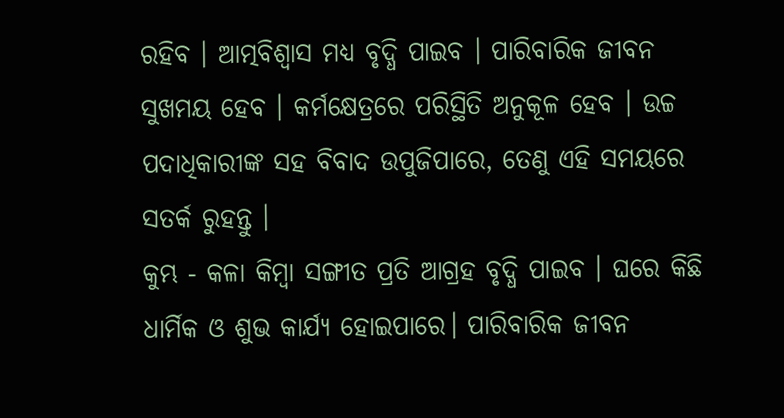ରହିବ । ଆତ୍ମବିଶ୍ୱାସ ମଧ୍ୟ ବୃଦ୍ଧି ପାଇବ । ପାରିବାରିକ ଜୀବନ ସୁଖମୟ ହେବ । କର୍ମକ୍ଷେତ୍ରରେ ପରିସ୍ଥିତି ଅନୁକୂଳ ହେବ । ଉଚ୍ଚ ପଦାଧିକାରୀଙ୍କ ସହ ବିବାଦ ଉପୁଜିପାରେ, ତେଣୁ ଏହି ସମୟରେ ସତର୍କ ରୁହନ୍ତୁ ।
କୁମ୍ଭ - କଳା କିମ୍ବା ସଙ୍ଗୀତ ପ୍ରତି ଆଗ୍ରହ ବୃଦ୍ଧି ପାଇବ । ଘରେ କିଛି ଧାର୍ମିକ ଓ ଶୁଭ କାର୍ଯ୍ୟ ହୋଇପାରେ। ପାରିବାରିକ ଜୀବନ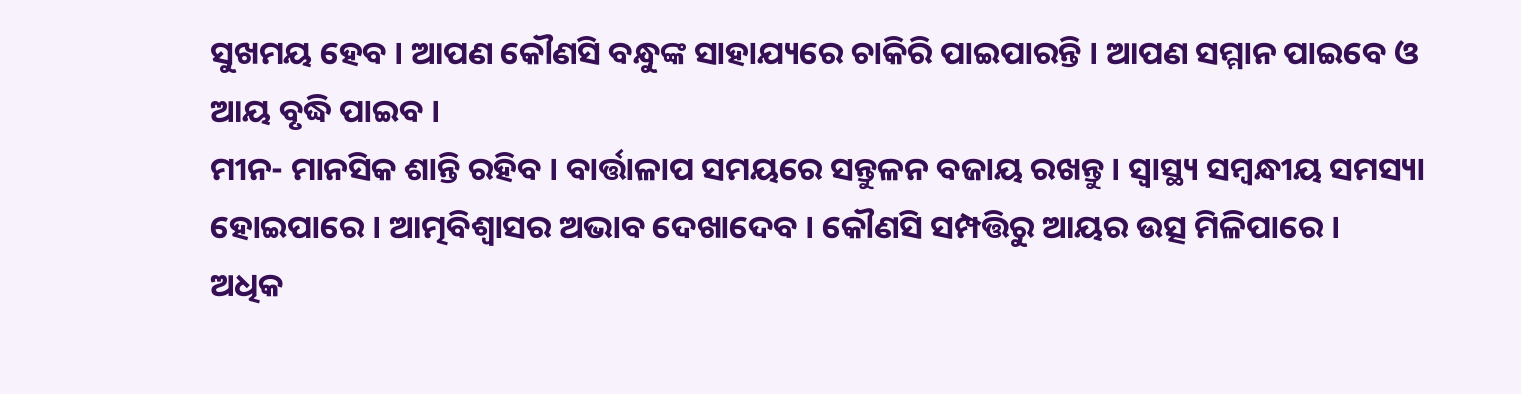ସୁଖମୟ ହେବ । ଆପଣ କୌଣସି ବନ୍ଧୁଙ୍କ ସାହାଯ୍ୟରେ ଚାକିରି ପାଇପାରନ୍ତି । ଆପଣ ସମ୍ମାନ ପାଇବେ ଓ ଆୟ ବୃଦ୍ଧି ପାଇବ ।
ମୀନ- ମାନସିକ ଶାନ୍ତି ରହିବ । ବାର୍ତ୍ତାଳାପ ସମୟରେ ସନ୍ତୁଳନ ବଜାୟ ରଖନ୍ତୁ । ସ୍ୱାସ୍ଥ୍ୟ ସମ୍ବନ୍ଧୀୟ ସମସ୍ୟା ହୋଇପାରେ । ଆତ୍ମବିଶ୍ୱାସର ଅଭାବ ଦେଖାଦେବ । କୌଣସି ସମ୍ପତ୍ତିରୁ ଆୟର ଉତ୍ସ ମିଳିପାରେ ।
ଅଧିକ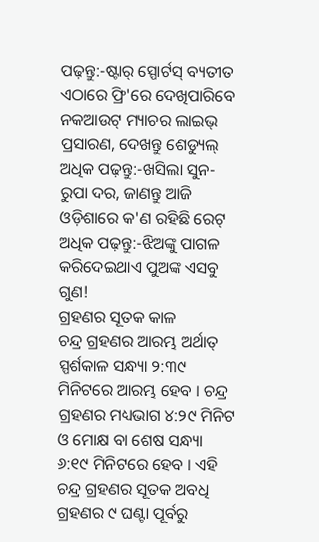ପଢ଼ନ୍ତୁ:-ଷ୍ଟାର୍ ସ୍ପୋର୍ଟସ୍ ବ୍ୟତୀତ ଏଠାରେ ଫ୍ରି'ରେ ଦେଖିପାରିବେ ନକଆଉଟ୍ ମ୍ୟାଚର ଲାଇଭ୍ ପ୍ରସାରଣ, ଦେଖନ୍ତୁ ଶେଡ୍ୟୁଲ୍
ଅଧିକ ପଢ଼ନ୍ତୁ:-ଖସିଲା ସୁନ-ରୁପା ଦର, ଜାଣନ୍ତୁ ଆଜି ଓଡ଼ିଶାରେ କ'ଣ ରହିଛି ରେଟ୍
ଅଧିକ ପଢ଼ନ୍ତୁ:-ଝିଅଙ୍କୁ ପାଗଳ କରିଦେଇଥାଏ ପୁଅଙ୍କ ଏସବୁ ଗୁଣ!
ଗ୍ରହଣର ସୂତକ କାଳ
ଚନ୍ଦ୍ର ଗ୍ରହଣର ଆରମ୍ଭ ଅର୍ଥାତ୍ ସ୍ପର୍ଶକାଳ ସନ୍ଧ୍ୟା ୨:୩୯ ମିନିଟରେ ଆରମ୍ଭ ହେବ । ଚନ୍ଦ୍ର ଗ୍ରହଣର ମଧ୍ୟଭାଗ ୪:୨୯ ମିନିଟ ଓ ମୋକ୍ଷ ବା ଶେଷ ସନ୍ଧ୍ୟା ୬:୧୯ ମିନିଟରେ ହେବ । ଏହି ଚନ୍ଦ୍ର ଗ୍ରହଣର ସୂତକ ଅବଧି ଗ୍ରହଣର ୯ ଘଣ୍ଟା ପୂର୍ବରୁ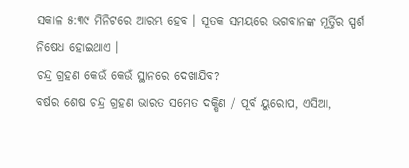ସକାଳ ୫:୩୯ ମିନିଟରେ ଆରମ୍ଭ ହେବ । ସୂତକ ସମୟରେ ଭଗବାନଙ୍କ ମୂର୍ତ୍ତିର ସ୍ପର୍ଶ ନିଷେଧ ହୋଇଥାଏ ।
ଚନ୍ଦ୍ର ଗ୍ରହଣ କେଉଁ କେଉଁ ସ୍ଥାନରେ ଦେଖାଯିବ?
ବର୍ଷର ଶେଷ ଚନ୍ଦ୍ର ଗ୍ରହଣ ଭାରତ ସମେତ ଦକ୍ଷିଣ / ପୂର୍ବ ୟୁରୋପ, ଏସିଆ,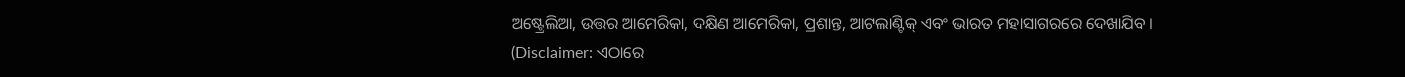ଅଷ୍ଟ୍ରେଲିଆ, ଉତ୍ତର ଆମେରିକା, ଦକ୍ଷିଣ ଆମେରିକା, ପ୍ରଶାନ୍ତ, ଆଟଲାଣ୍ଟିକ୍ ଏବଂ ଭାରତ ମହାସାଗରରେ ଦେଖାଯିବ ।
(Disclaimer: ଏଠାରେ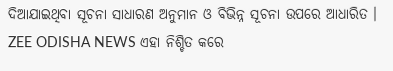ଦିଆଯାଇଥିବା ସୂଚନା ସାଧାରଣ ଅନୁମାନ ଓ ବିଭିନ୍ନ ସୂଚନା ଉପରେ ଆଧାରିତ । ZEE ODISHA NEWS ଏହା ନିଶ୍ଚିତ କରେ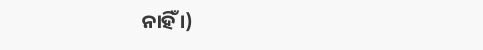ନାହିଁ ।)